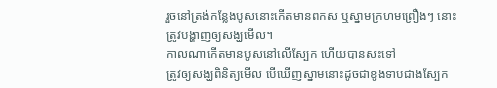រួចនៅត្រង់កន្លែងបូសនោះកើតមានពកស ឬស្នាមក្រហមព្រឿងៗ នោះត្រូវបង្ហាញឲ្យសង្ឃមើល។
កាលណាកើតមានបូសនៅលើស្បែក ហើយបានសះទៅ
ត្រូវឲ្យសង្ឃពិនិត្យមើល បើឃើញស្នាមនោះដូចជាខូងទាបជាងស្បែក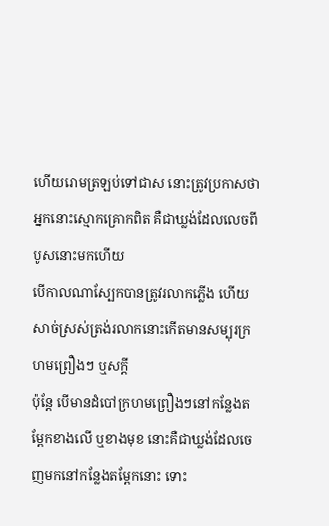ហើយរោមត្រឡប់ទៅជាស នោះត្រូវប្រកាសថា អ្នកនោះស្មោកគ្រោកពិត គឺជាឃ្លង់ដែលលេចពីបូសនោះមកហើយ
បើកាលណាស្បែកបានត្រូវរលាកភ្លើង ហើយសាច់ស្រស់ត្រង់រលាកនោះកើតមានសម្បុរក្រហមព្រឿងៗ ឬសក្តី
ប៉ុន្តែ បើមានដំបៅក្រហមព្រឿងៗនៅកន្លែងតម្ពែកខាងលើ ឬខាងមុខ នោះគឺជាឃ្លង់ដែលចេញមកនៅកន្លែងតម្ពែកនោះ ទោះ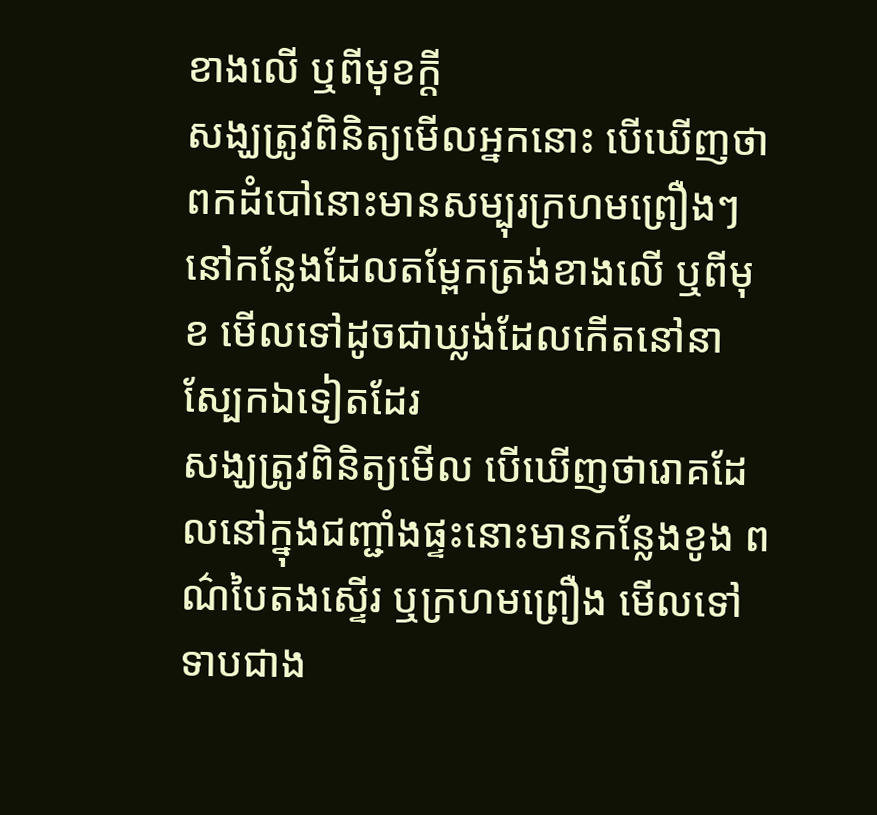ខាងលើ ឬពីមុខក្តី
សង្ឃត្រូវពិនិត្យមើលអ្នកនោះ បើឃើញថា ពកដំបៅនោះមានសម្បុរក្រហមព្រឿងៗនៅកន្លែងដែលតម្ពែកត្រង់ខាងលើ ឬពីមុខ មើលទៅដូចជាឃ្លង់ដែលកើតនៅនាស្បែកឯទៀតដែរ
សង្ឃត្រូវពិនិត្យមើល បើឃើញថារោគដែលនៅក្នុងជញ្ជាំងផ្ទះនោះមានកន្លែងខូង ពណ៌បៃតងស្ទើរ ឬក្រហមព្រឿង មើលទៅទាបជាង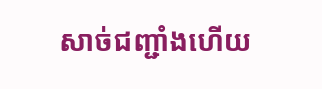សាច់ជញ្ជាំងហើយ